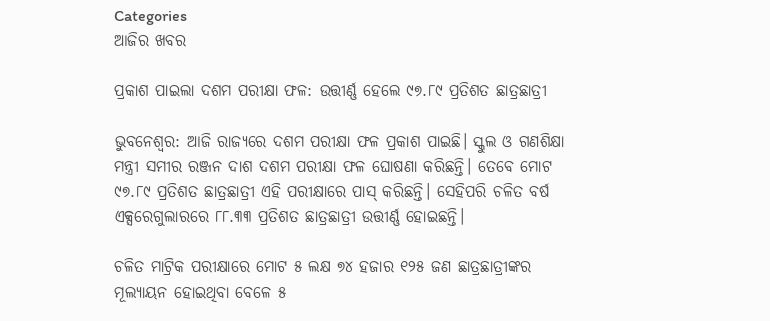Categories
ଆଜିର ଖବର

ପ୍ରକାଶ ପାଇଲା ଦଶମ ପରୀକ୍ଷା ଫଳ: ଉତ୍ତୀର୍ଣ୍ଣ ହେଲେ ୯୭.୮୯ ପ୍ରତିଶତ ଛାତ୍ରଛାତ୍ରୀ

ଭୁବନେଶ୍ବର: ଆଜି ରାଜ୍ୟରେ ଦଶମ ପରୀକ୍ଷା ଫଳ ପ୍ରକାଶ ପାଇଛି। ସ୍କୁଲ ଓ ଗଣଶିକ୍ଷା ମନ୍ତ୍ରୀ ସମୀର ରଞ୍ଜନ ଦାଶ ଦଶମ ପରୀକ୍ଷା ଫଳ ଘୋଷଣା କରିଛନ୍ତି। ତେବେ ମୋଟ ୯୭.୮୯ ପ୍ରତିଶତ ଛାତ୍ରଛାତ୍ରୀ ଏହି ପରୀକ୍ଷାରେ ପାସ୍ କରିଛନ୍ତି। ସେହିପରି ଚଳିତ ବର୍ଷ ଏକ୍ସରେଗୁଲାରରେ ୮୮.୩୩ ପ୍ରତିଶତ ଛାତ୍ରଛାତ୍ରୀ ଉତ୍ତୀର୍ଣ୍ଣ ହୋଇଛନ୍ତି।

ଚଳିତ ମାଟ୍ରିକ ପରୀକ୍ଷାରେ ମୋଟ ୫ ଲକ୍ଷ ୭୪ ହଜାର ୧୨୫ ଜଣ ଛାତ୍ରଛାତ୍ରୀଙ୍କର ମୂଲ୍ୟାୟନ ହୋଇଥିବା ବେଳେ ୫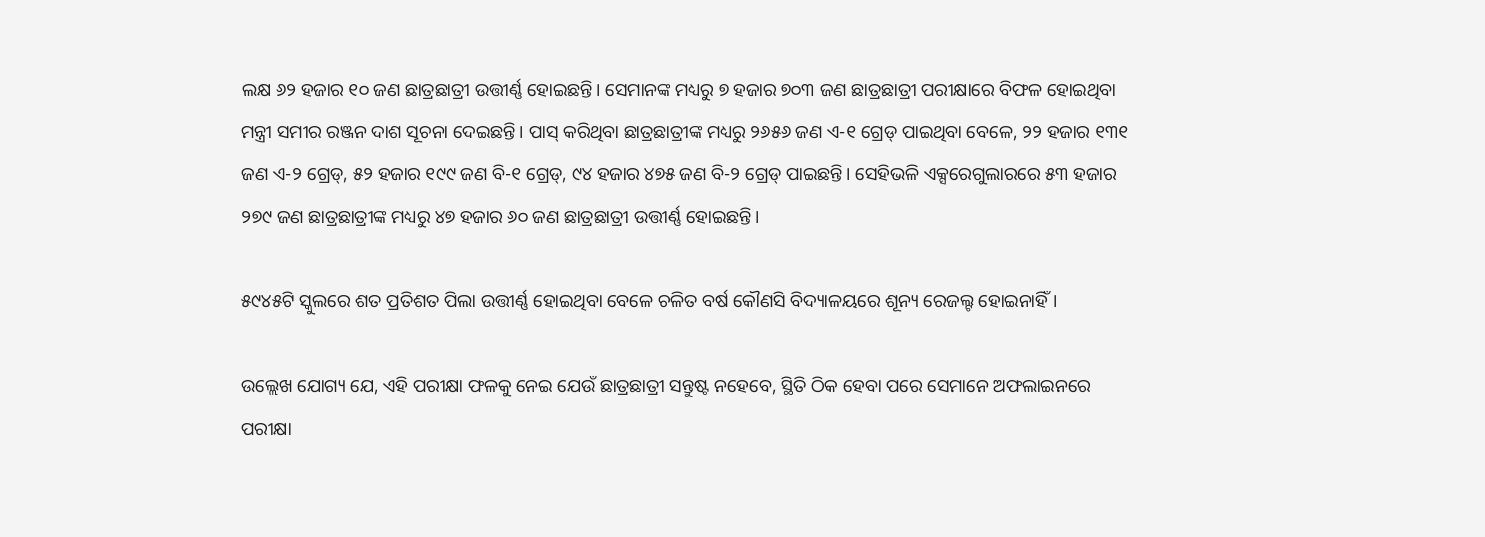ଲକ୍ଷ ୬୨ ହଜାର ୧୦ ଜଣ ଛାତ୍ରଛାତ୍ରୀ ଉତ୍ତୀର୍ଣ୍ଣ ହୋଇଛନ୍ତି। ସେମାନଙ୍କ ମଧ୍ୟରୁ ୭ ହଜାର ୭୦୩ ଜଣ ଛାତ୍ରଛାତ୍ରୀ ପରୀକ୍ଷାରେ ବିଫଳ ହୋଇଥିବା ମନ୍ତ୍ରୀ ସମୀର ରଞ୍ଜନ ଦାଶ ସୂଚନା ଦେଇଛନ୍ତି। ପାସ୍‌ କରିଥିବା ଛାତ୍ରଛାତ୍ରୀଙ୍କ ମଧ୍ୟରୁ ୨୬୫୬ ଜଣ ଏ-୧ ଗ୍ରେଡ୍‌ ପାଇଥିବା ବେଳେ, ୨୨ ହଜାର ୧୩୧ ଜଣ ଏ-୨ ଗ୍ରେଡ୍, ୫୨ ହଜାର ୧୯୯ ଜଣ ବି-୧ ଗ୍ରେଡ୍, ୯୪ ହଜାର ୪୭୫ ଜଣ ବି-୨ ଗ୍ରେଡ୍‌ ପାଇଛନ୍ତି। ସେହିଭଳି ଏକ୍ସରେଗୁଲାରରେ ୫୩ ହଜାର ୨୭୯ ଜଣ ଛାତ୍ରଛାତ୍ରୀଙ୍କ ମଧ୍ୟରୁ ୪୭ ହଜାର ୬୦ ଜଣ ଛାତ୍ରଛାତ୍ରୀ ଉତ୍ତୀର୍ଣ୍ଣ ହୋଇଛନ୍ତି।

୫୯୪୫ଟି ସ୍କୁଲରେ ଶତ ପ୍ରତିଶତ ପିଲା ଉତ୍ତୀର୍ଣ୍ଣ ହୋଇଥିବା ବେଳେ ଚଳିତ ବର୍ଷ କୌଣସି ବିଦ୍ୟାଳୟରେ ଶୂନ୍ୟ ରେଜଲ୍ଟ ହୋଇନାହିଁ।

ଉଲ୍ଲେଖ ଯୋଗ୍ୟ ଯେ, ଏହି ପରୀକ୍ଷା ଫଳକୁ ନେଇ ଯେଉଁ ଛାତ୍ରଛାତ୍ରୀ ସନ୍ତୁଷ୍ଟ ନହେବେ, ସ୍ଥିତି ଠିକ ହେବା ପରେ ସେମାନେ ଅଫଲାଇନରେ ପରୀକ୍ଷା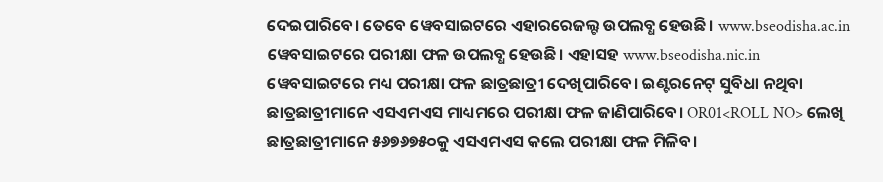ଦେଇପାରିବେ। ତେବେ ୱେବସାଇଟରେ ଏହାରରେଜଲ୍ଟ ଉପଲବ୍ଧ ହେଉଛି। www.bseodisha.ac.in ୱେବସାଇଟରେ ପରୀକ୍ଷା ଫଳ ଉପଲବ୍ଧ ହେଉଛି। ଏହାସହ www.bseodisha.nic.in ୱେବସାଇଟରେ ମଧ୍ୟ ପରୀକ୍ଷା ଫଳ ଛାତ୍ରଛାତ୍ରୀ ଦେଖିପାରିବେ। ଇଣ୍ଟରନେଟ୍ ସୁବିଧା ନଥିବା ଛାତ୍ରଛାତ୍ରୀମାନେ ଏସଏମଏସ ମାଧ୍ୟମରେ ପରୀକ୍ଷା ଫଳ ଜାଣିପାରିବେ। OR01<ROLL NO> ଲେଖି ଛାତ୍ରଛାତ୍ରୀମାନେ ୫୬୭୬୭୫୦କୁ ଏସଏମଏସ କଲେ ପରୀକ୍ଷା ଫଳ ମିଳିବ।